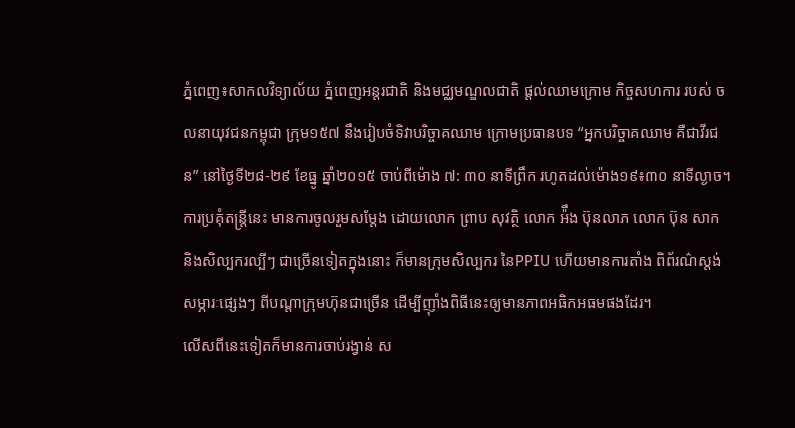ភ្នំពេញ៖សាកលវិទ្យាល័យ ភ្នំពេញអន្តរជាតិ និងមជ្ឈមណ្ឌលជាតិ ផ្តល់ឈាមក្រោម កិច្ចសហការ របស់ ចលនាយុវជនកម្ពុជា ក្រុម១៥៧ នឹងរៀបចំទិវាបរិច្ចាគឈាម ក្រោមប្រធានបទ “អ្នកបរិច្ចាគឈាម គឺជាវីរជន” នៅថ្ងៃទី២៨-២៩ ខែធ្នូ ឆ្នាំ២០១៥ ចាប់ពីម៉ោង ៧: ៣០ នាទីព្រឹក រហូតដល់ម៉ោង១៩៖៣០ នាទីល្ងាច។
ការប្រគុំតន្ត្រីនេះ មានការចូលរួមសម្តែង ដោយលោក ព្រាប សុវត្ថិ លោក អ៉ឹង ប៊ុនលាភ លោក ប៊ុន សាក និងសិល្បករល្បីៗ ជាច្រើនទៀតក្នុងនោះ ក៏មានក្រុមសិល្បករ នៃPPIU ហើយមានការតាំង ពិព័រណ៌ស្តង់សម្ភារៈផ្សេងៗ ពីបណ្តាក្រុមហ៊ុនជាច្រើន ដើម្បីញ៉ាំងពិធីនេះឲ្យមានភាពអធិកអធមផងដែរ។
លើសពីនេះទៀតក៏មានការចាប់រង្វាន់ ស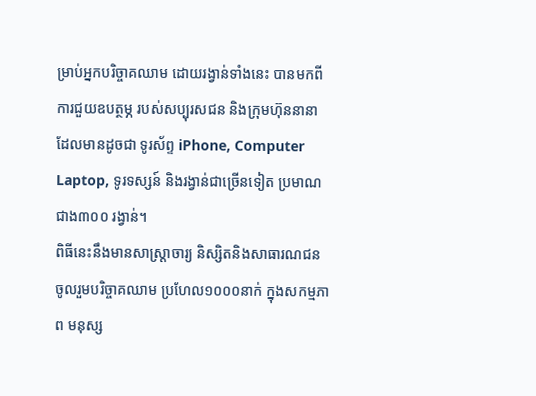ម្រាប់អ្នកបរិច្ចាគឈាម ដោយរង្វាន់ទាំងនេះ បានមកពីការជួយឧបត្ថម្ភ របស់សប្បុរសជន និងក្រុមហ៊ុននានា ដែលមានដូចជា ទូរស័ព្ទ iPhone, Computer Laptop, ទូរទស្សន៍ និងរង្វាន់ជាច្រើនទៀត ប្រមាណជាង៣០០ រង្វាន់។
ពិធីនេះនឹងមានសាស្ត្រាចារ្យ និស្សិតនិងសាធារណជន ចូលរួមបរិច្ចាគឈាម ប្រហែល១០០០នាក់ ក្នុងសកម្មភាព មនុស្ស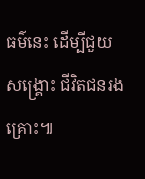ធម៌នេះ ដើម្បីជួយសង្គ្រោះ ជីវិតជនរងគ្រោះ៕